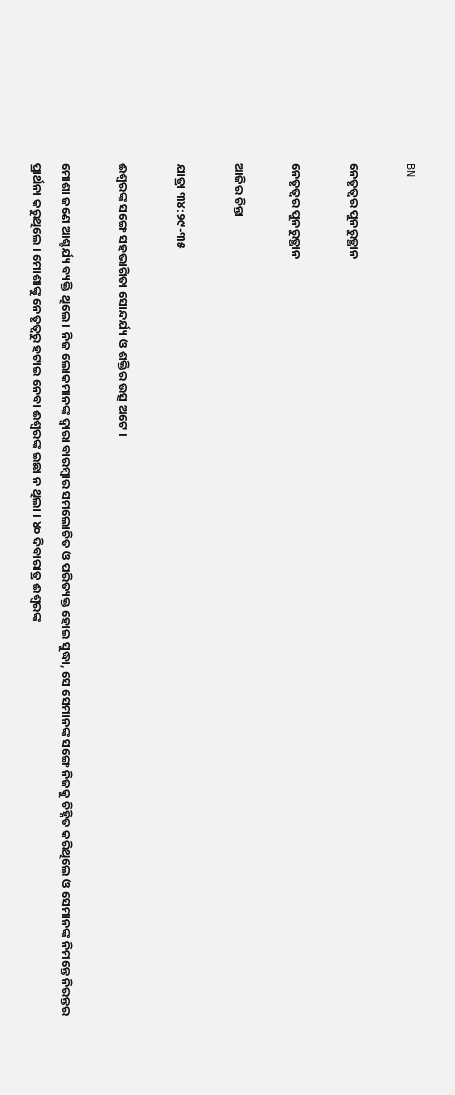BN

ନେତୃତ୍ବର ପୁନରୁତ୍ଥାନ

ନେତୃତ୍ବର ପୁନରୁତ୍ଥାନ

ଆଜିର ଚିନ୍ତା

ଯାତ୍ରା ୩୪:୨୯-୩୫

ଈଶ୍ବରଙ୍କ ସଙ୍ଗେ ସହଭାଗିତା ସୋନ୍ଦର୍ଯ୍ୟ ଓ ଶକ୍ତିର ଉତ୍ସ ଅଟେ ।

ମୋଶା ଜଣେ ଆଶ୍ଚର୍ଯ୍ୟ ବ୍ୟକ୍ତି ଥିଲେ । ନିଜ ଲୋକମାନଙ୍କ ଦ୍ଵାରା ବାରମ୍ବାର ସମଲୋଚିତ ଓ ପରିତ୍ୟକ୍ତ ହୋଇ ସୁଦ୍ଧା, ସେ ସେମାନଙ୍କ ସଙ୍ଗେ ନିଜକୁ ଚିହ୍ନିତ କରିଥିଲେ ଓ ସେମାନଙ୍କ ନିମନ୍ତେ ନିରନ୍ତର ପ୍ରାର୍ଥନା କରୁଥିଲେ । ମୋଶାଙ୍କୁ ନେତୃତ୍ୱରୁ ହଟାଇ ନେବା ଈଶ୍ୱରଙ୍କ ଇଛା ନ ଥିଲା । ୪୦ ଦିବାରାତ୍ର ଈଶ୍ବରଙ୍କ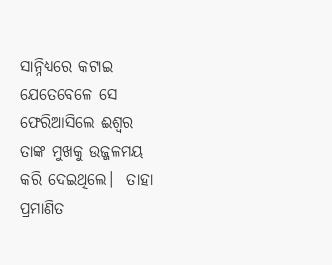ସାନ୍ନିଧ୍ୟରେ କଟାଇ ଯେତେବେଳେ ସେ ଫେରିଆସିଲେ ଈଶ୍ବର ତାଙ୍କ ମୁଖକୁ ଉଜ୍ଜଳମୟ କରି ଦେଇଥିଲେ।  ତାହା ପ୍ରମାଣିତ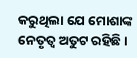କରୁଥିଲା ଯେ ମୋଶାଙ୍କ ନେତୃତ୍ୱ ଅତୁଟ ରହିଛି ।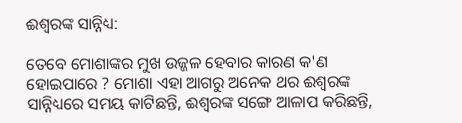ଈଶ୍ୱରଙ୍କ ସାନ୍ନିଧ୍ୟ:

ତେବେ ମୋଶାଙ୍କର ମୁଖ ଉଜ୍ଜଳ ହେବାର କାରଣ କ'ଣ ହୋଇପାରେ ? ମୋଶା ଏହା ଆଗରୁ ଅନେକ ଥର ଈଶ୍ୱରଙ୍କ ସାନ୍ନିଧ୍ୟରେ ସମୟ କାଟିଛନ୍ତି, ଈଶ୍ୱରଙ୍କ ସଙ୍ଗେ ଆଳାପ କରିଛନ୍ତି,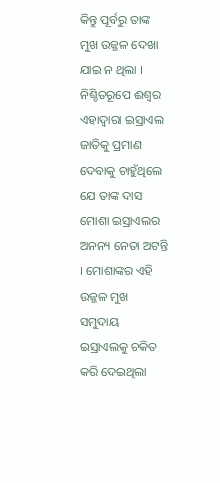କିନ୍ତୁ ପୂର୍ବରୁ ତାଙ୍କ ମୁଖ ଉଜ୍ଜଳ ଦେଖା ଯାଇ ନ ଥିଲା । ନିଶ୍ଚିତରୂପେ ଈଶ୍ୱର ଏହାଦ୍ଵାରା ଇସ୍ରାଏଲ ଜାତିକୁ ପ୍ରମାଣ ଦେବାକୁ ଚାହୁଁଥିଲେ ଯେ ତାଙ୍କ ଦାସ ମୋଶା ଇସ୍ରାଏଲର ଅନନ୍ୟ ନେତା ଅଟନ୍ତି । ମୋଶାଙ୍କର ଏହି ଉଜ୍ଜଳ ମୁଖ ସମୁଦାୟ ଇସ୍ରାଏଲକୁ ଚକିତ କରି ଦେଇଥିଲା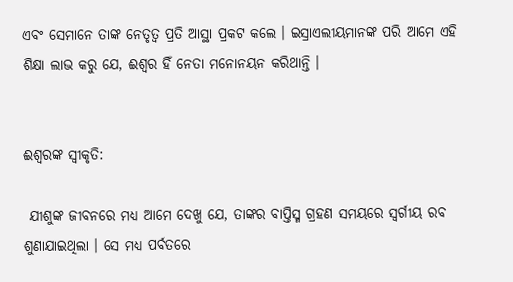ଏବଂ ସେମାନେ ତାଙ୍କ ନେତୃତ୍ଵ ପ୍ରତି ଆସ୍ଥା ପ୍ରକଟ କଲେ । ଇସ୍ରାଏଲୀୟମାନଙ୍କ ପରି ଆମେ ଏହି ଶିକ୍ଷା ଲାଭ କରୁ ଯେ, ଈଶ୍ୱର ହିଁ ନେତା ମନୋନୟନ କରିଥାନ୍ତି ।


ଈଶ୍ୱରଙ୍କ ସ୍ଵୀକୃତି:

 ଯୀଶୁଙ୍କ ଜୀବନରେ ମଧ୍ୟ ଆମେ ଦେଖୁ ଯେ, ତାଙ୍କର ବାପ୍ତିସ୍ମ ଗ୍ରହଣ ସମୟରେ ସ୍ୱର୍ଗୀୟ ରବ ଶୁଣାଯାଇଥିଲା । ସେ ମଧ୍ୟ ପର୍ବତରେ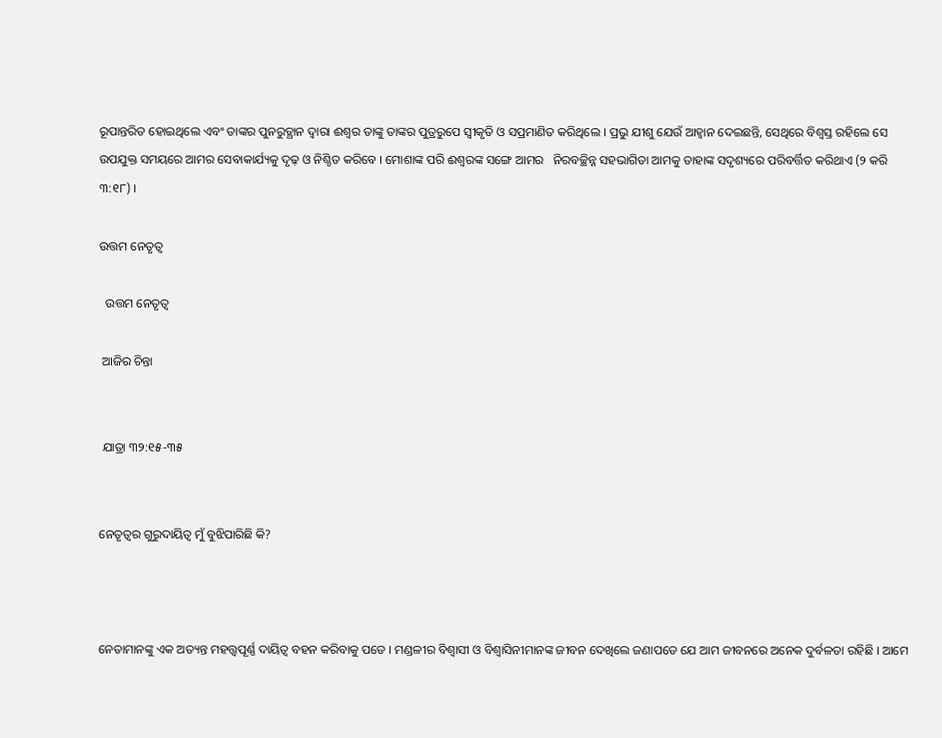ରୂପାନ୍ତରିତ ହୋଇଥିଲେ ଏବଂ ତାଙ୍କର ପୁନରୁତ୍ଥାନ ଦ୍ଵାରା ଈଶ୍ଵର ତାଙ୍କୁ ତାଙ୍କର ପୁତ୍ରରୁପେ ସ୍ଵୀକୃତି ଓ ସପ୍ରମାଣିତ କରିଥିଲେ । ପ୍ରଭୁ ଯୀଶୁ ଯେଉଁ ଆହ୍ଵାନ ଦେଇଛନ୍ତି, ସେଥିରେ ବିଶ୍ଵସ୍ତ ରହିଲେ ସେ ଉପଯୁକ୍ତ ସମୟରେ ଆମର ସେବାକାର୍ଯ୍ୟକୁ ଦୃଢ଼ ଓ ନିଶ୍ଚିତ କରିବେ । ମୋଶାଙ୍କ ପରି ଈଶ୍ୱରଙ୍କ ସଙ୍ଗେ ଆମର   ନିରବଚ୍ଛିନ୍ନ ସହଭାଗିତା ଆମକୁ ତାହାଙ୍କ ସଦୃଶ୍ୟରେ ପରିବର୍ତ୍ତିତ କରିଥାଏ (୨ କରି ୩:୧୮) ।

ଉତ୍ତମ ନେତୃତ୍ଵ

  ଉତ୍ତମ ନେତୃତ୍ଵ

 ଆଜିର ଚିନ୍ତା


 ଯାତ୍ରା ୩୨:୧୫-୩୫


ନେତୃତ୍ଵର ଗୁରୁଦାୟିତ୍ଵ ମୁଁ ବୁଝିପାରିଛି କି?



ନେତାମାନଙ୍କୁ ଏକ ଅତ୍ୟନ୍ତ ମହତ୍ତ୍ଵପୂର୍ଣ୍ଣ ଦାୟିତ୍ଵ ବହନ କରିବାକୁ ପଡେ । ମଣ୍ଡଳୀର ବିଶ୍ବାସୀ ଓ ବିଶ୍ବାସିନୀମାନଙ୍କ ଜୀବନ ଦେଖିଲେ ଜଣାପଡେ ଯେ ଆମ ଜୀବନରେ ଅନେକ ଦୁର୍ବଳତା ରହିଛି । ଆମେ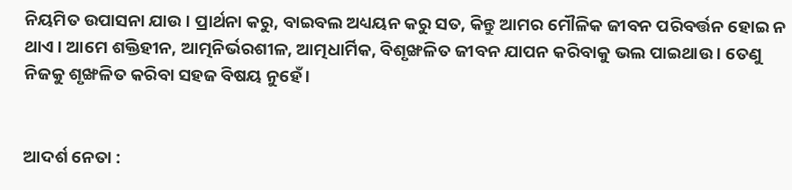ନିୟମିତ ଉପାସନା ଯାଉ । ପ୍ରାର୍ଥନା କରୁ, ବାଇବଲ ଅଧ୍ୟୟନ କରୁ ସତ, କିନ୍ତୁ ଆମର ମୌଳିକ ଜୀବନ ପରିବର୍ତ୍ତନ ହୋଇ ନ ଥାଏ । ଆମେ ଶକ୍ତିହୀନ, ଆତ୍ମନିର୍ଭରଶୀଳ, ଆତ୍ମଧାର୍ମିକ, ବିଶୃଙ୍ଖଳିତ ଜୀବନ ଯାପନ କରିବାକୁ ଭଲ ପାଇଥାଉ । ତେଣୁ ନିଜକୁ ଶୃଙ୍ଖଳିତ କରିବା ସହଜ ବିଷୟ ନୁହେଁ ।


ଆଦର୍ଶ ନେତା :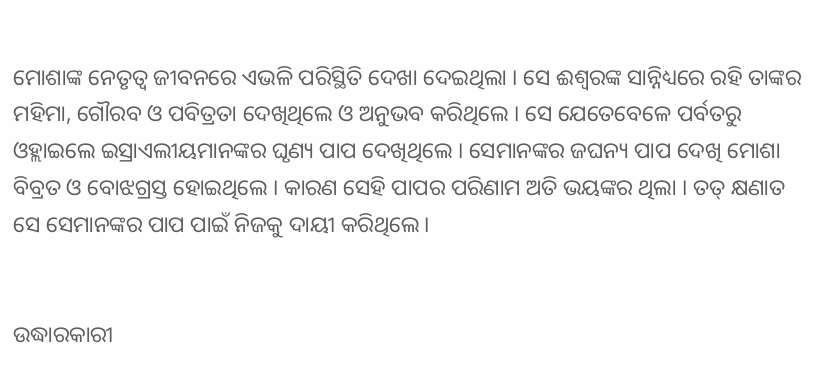ମୋଶାଙ୍କ ନେତୃତ୍ୱ ଜୀବନରେ ଏଭଳି ପରିସ୍ଥିତି ଦେଖା ଦେଇଥିଲା । ସେ ଈଶ୍ବରଙ୍କ ସାନ୍ନିଧ୍ୟରେ ରହି ତାଙ୍କର ମହିମା, ଗୌରବ ଓ ପବିତ୍ରତା ଦେଖିଥିଲେ ଓ ଅନୁଭବ କରିଥିଲେ । ସେ ଯେତେବେଳେ ପର୍ବତରୁ ଓହ୍ଲାଇଲେ ଇସ୍ରାଏଲୀୟମାନଙ୍କର ଘୃଣ୍ୟ ପାପ ଦେଖିଥିଲେ । ସେମାନଙ୍କର ଜଘନ୍ୟ ପାପ ଦେଖି ମୋଶା ବିବ୍ରତ ଓ ବୋଝଗ୍ରସ୍ତ ହୋଇଥିଲେ । କାରଣ ସେହି ପାପର ପରିଣାମ ଅତି ଭୟଙ୍କର ଥିଲା । ତତ୍ କ୍ଷଣାତ ସେ ସେମାନଙ୍କର ପାପ ପାଇଁ ନିଜକୁ ଦାୟୀ କରିଥିଲେ।


ଉଦ୍ଧାରକାରୀ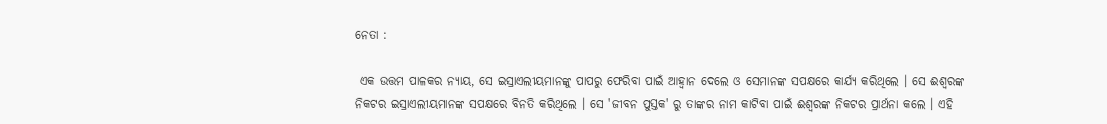ନେତା :

 ଏକ ଉତ୍ତମ ପାଳକର ନ୍ୟାୟ, ସେ ଇସ୍ରାଏଲୀୟମାନଙ୍କୁ ପାପରୁ ଫେରିବା ପାଇଁ ଆହ୍ଵାନ ଦେଲେ ଓ ସେମାନଙ୍କ ସପକ୍ଷରେ କାର୍ଯ୍ୟ କରିଥିଲେ । ସେ ଈଶ୍ବରଙ୍କ ନିକଟର ଇସ୍ରାଏଲୀୟମାନଙ୍କ ସପକ୍ଷରେ ବିନତି କରିଥିଲେ । ସେ 'ଜୀବନ ପୁସ୍ତକ' ରୁ ତାଙ୍କର ନାମ କାଟିବା ପାଇଁ ଈଶ୍ବରଙ୍କ ନିକଟର ପ୍ରାର୍ଥନା କଲେ । ଏହି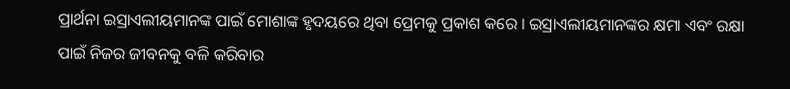ପ୍ରାର୍ଥନା ଇସ୍ରାଏଲୀୟମାନଙ୍କ ପାଇଁ ମୋଶାଙ୍କ ହୃଦୟରେ ଥିବା ପ୍ରେମକୁ ପ୍ରକାଶ କରେ । ଇସ୍ରାଏଲୀୟମାନଙ୍କର କ୍ଷମା ଏବଂ ରକ୍ଷା ପାଇଁ ନିଜର ଜୀବନକୁ ବଳି କରିବାର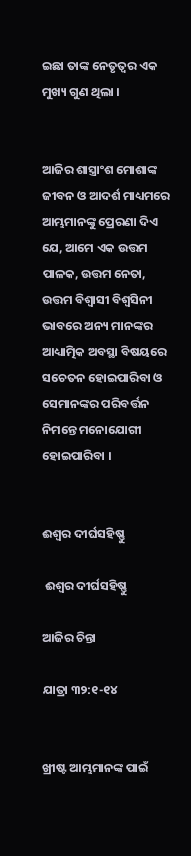ଇଛା ତାଙ୍କ ନେତୃତ୍ଵର ଏକ ମୁଖ୍ୟ ଗୁଣ ଥିଲା ।


ଆଜିର ଶାସ୍ତ୍ରାଂଶ ମୋଶାଙ୍କ ଜୀବନ ଓ ଆଦର୍ଶ ମାଧ୍ୟମରେ ଆମ୍ଭମାନଙ୍କୁ ପ୍ରେରଣା ଦିଏ ଯେ, ଆମେ ଏକ ଉତ୍ତମ ପାଳକ, ଉତ୍ତମ ନେତା, ଉତ୍ତମ ବିଶ୍ବାସୀ ବିଶ୍ଵସିନୀ ଭାବରେ ଅନ୍ୟ ମାନଙ୍କର ଆଧ୍ୟାତ୍ମିକ ଅବସ୍ଥା ବିଷୟରେ ସଚେତନ ହୋଇପାରିବା ଓ ସେମାନଙ୍କର ପରିବର୍ତ୍ତନ ନିମନ୍ତେ ମନୋଯୋଗୀ ହୋଇପାରିବା ।


ଈଶ୍ଵର ଦୀର୍ଘସହିଷ୍ଣୁ

 ଈଶ୍ଵର ଦୀର୍ଘସହିଷ୍ଣୁ

ଆଜିର ଚିନ୍ତା

ଯାତ୍ରା ୩୨:୧-୧୪


ଖ୍ରୀଷ୍ଟ ଆମ୍ଭମାନଙ୍କ ପାଇଁ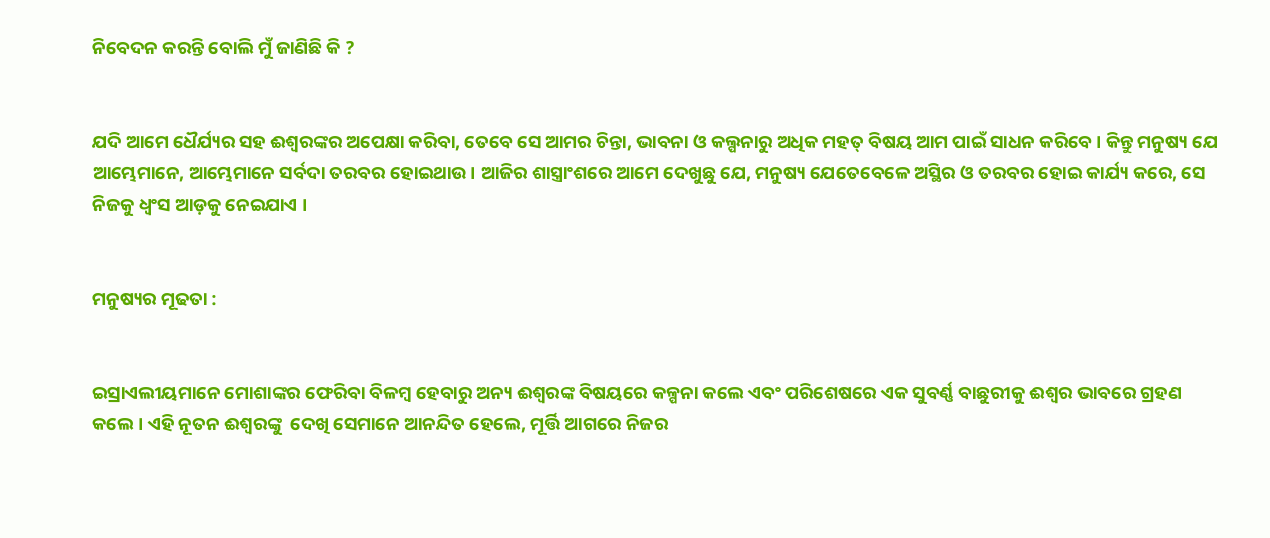ନିବେଦନ କରନ୍ତି ବୋଲି ମୁଁ ଜାଣିଛି କି ?


ଯଦି ଆମେ ଧୈର୍ଯ୍ୟର ସହ ଈଶ୍ଵରଙ୍କର ଅପେକ୍ଷା କରିବା, ତେବେ ସେ ଆମର ଚିନ୍ତା, ଭାବନା ଓ କଲ୍ପନାରୁ ଅଧିକ ମହତ୍ ବିଷୟ ଆମ ପାଇଁ ସାଧନ କରିବେ । କିନ୍ତୁ ମନୁଷ୍ୟ ଯେ ଆମ୍ଭେମାନେ, ଆମ୍ଭେମାନେ ସର୍ବଦା ତରବର ହୋଇଥାଉ । ଆଜିର ଶାସ୍ତ୍ରାଂଶରେ ଆମେ ଦେଖୁଛୁ ଯେ, ମନୁଷ୍ୟ ଯେତେବେଳେ ଅସ୍ଥିର ଓ ତରବର ହୋଇ କାର୍ଯ୍ୟ କରେ, ସେ ନିଜକୁ ଧ୍ଵଂସ ଆଡ଼କୁ ନେଇଯାଏ ।


ମନୁଷ୍ୟର ମୂଢତା :


ଇସ୍ରାଏଲୀୟମାନେ ମୋଶାଙ୍କର ଫେରିବା ବିଳମ୍ବ ହେବାରୁ ଅନ୍ୟ ଈଶ୍ଵରଙ୍କ ବିଷୟରେ କଳ୍ପନା କଲେ ଏବଂ ପରିଶେଷରେ ଏକ ସୁବର୍ଣ୍ଣ ବାଛୁରୀକୁ ଈଶ୍ଵର ଭାବରେ ଗ୍ରହଣ କଲେ । ଏହି ନୂତନ ଈଶ୍ୱରଙ୍କୁ  ଦେଖି ସେମାନେ ଆନନ୍ଦିତ ହେଲେ, ମୂର୍ତ୍ତି ଆଗରେ ନିଜର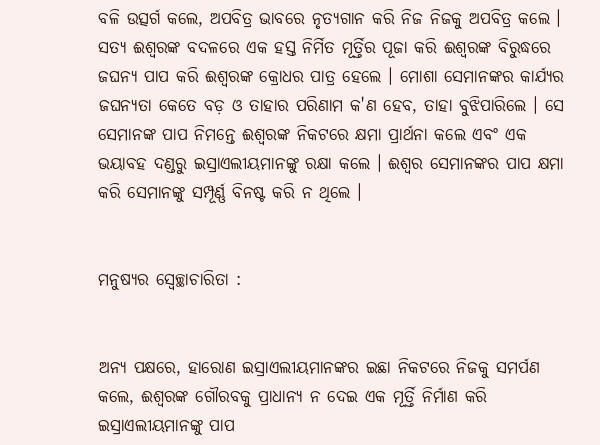ବଳି ଉତ୍ସର୍ଗ କଲେ, ଅପବିତ୍ର ଭାବରେ ନୃତ୍ୟଗାନ କରି ନିଜ ନିଜକୁ ଅପବିତ୍ର କଲେ । ସତ୍ୟ ଈଶ୍ୱରଙ୍କ ବଦଳରେ ଏକ ହସ୍ତ ନିର୍ମିତ ମୂର୍ତ୍ତିର ପୂଜା କରି ଈଶ୍ୱରଙ୍କ ବିରୁଦ୍ଧରେ ଜଘନ୍ୟ ପାପ କରି ଈଶ୍ୱରଙ୍କ କ୍ରୋଧର ପାତ୍ର ହେଲେ । ମୋଶା ସେମାନଙ୍କର କାର୍ଯ୍ୟର ଜଘନ୍ୟତା କେତେ ବଡ଼ ଓ ତାହାର ପରିଣାମ କ'ଣ ହେବ, ତାହା ବୁଝିପାରିଲେ । ସେ ସେମାନଙ୍କ ପାପ ନିମନ୍ତେ ଈଶ୍ଵରଙ୍କ ନିକଟରେ କ୍ଷମା ପ୍ରାର୍ଥନା କଲେ ଏବଂ ଏକ ଭୟାବହ ଦଣ୍ଡରୁ ଇସ୍ରାଏଲୀୟମାନଙ୍କୁ ରକ୍ଷା କଲେ । ଈଶ୍ଵର ସେମାନଙ୍କର ପାପ କ୍ଷମା କରି ସେମାନଙ୍କୁ ସମ୍ପୂର୍ଣ୍ଣ ବିନଷ୍ଟ କରି ନ ଥିଲେ ।


ମନୁଷ୍ୟର ସ୍ୱେଚ୍ଛାଚାରିତା :


ଅନ୍ୟ ପକ୍ଷରେ, ହାରୋଣ ଇସ୍ରାଏଲୀୟମାନଙ୍କର ଇଛା ନିକଟରେ ନିଜକୁ ସମର୍ପଣ କଲେ, ଈଶ୍ୱରଙ୍କ ଗୌରବକୁ ପ୍ରାଧାନ୍ୟ ନ ଦେଇ ଏକ ମୂର୍ତ୍ତି ନିର୍ମାଣ କରି ଇସ୍ରାଏଲୀୟମାନଙ୍କୁ ପାପ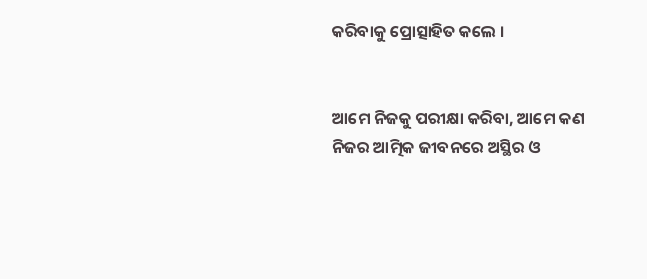କରିବାକୁ ପ୍ରୋତ୍ସାହିତ କଲେ ।


ଆମେ ନିଜକୁ ପରୀକ୍ଷା କରିବା, ଆମେ କଣ ନିଜର ଆତ୍ମିକ ଜୀବନରେ ଅସ୍ଥିର ଓ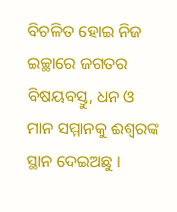ବିଚଳିତ ହୋଇ ନିଜ ଇଚ୍ଛାରେ ଜଗତର ବିଷୟବସ୍ତୁ, ଧନ ଓ ମାନ ସମ୍ମାନକୁ ଈଶ୍ୱରଙ୍କ ସ୍ଥାନ ଦେଇଅଛୁ ।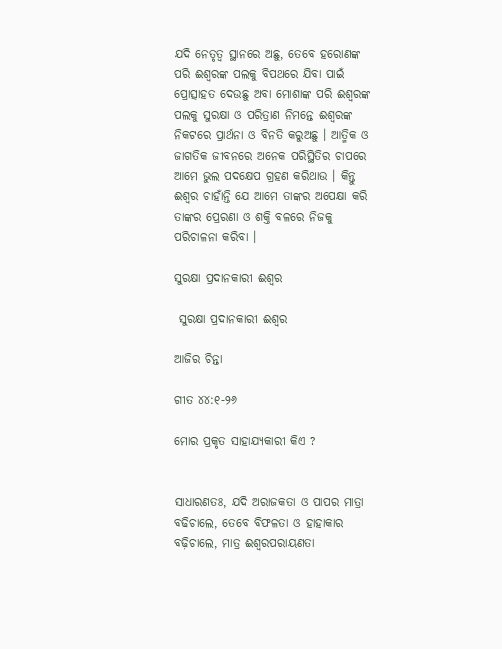ଯଦି ନେତୃତ୍ୱ ସ୍ଥାନରେ ଅଛୁ, ତେବେ ହରୋଣଙ୍କ ପରି ଈଶ୍ୱରଙ୍କ ପଲକୁ ବିପଥରେ ଯିବା ପାଇଁ ପ୍ରୋତ୍ସାହତ ଦେଉଛୁ ଅବା ମୋଶାଙ୍କ ପରି ଈଶ୍ୱରଙ୍କ ପଲକୁ ସୁରକ୍ଷା ଓ ପରିତ୍ରାଣ ନିମନ୍ତେ ଈଶ୍ୱରଙ୍କ ନିକଟରେ ପ୍ରାର୍ଥନା ଓ ବିନତି କରୁଅଛୁ । ଆତ୍ମିକ ଓ ଜାଗତିକ ଜୀବନରେ ଅନେକ ପରିସ୍ଥିତିର ଚାପରେ ଆମେ ଭୁଲ ପଦକ୍ଷେପ ଗ୍ରହଣ କରିଥାଉ । କିନ୍ତୁ ଈଶ୍ଵର ଚାହାଁନ୍ତି ଯେ ଆମେ ତାଙ୍କର ଅପେକ୍ଷା କରି ତାଙ୍କର ପ୍ରେରଣା ଓ ଶକ୍ତି ବଳରେ ନିଜକୁ ପରିଚାଳନା କରିବା ।

ସୁରକ୍ଷା ପ୍ରଦାନକାରୀ ଈଶ୍ୱର

 ସୁରକ୍ଷା ପ୍ରଦାନକାରୀ ଈଶ୍ୱର

ଆଜିର ଚିନ୍ତା

ଗୀତ ୪୪:୧-୨୬

ମୋର ପ୍ରକୃତ ସାହାଯ୍ୟକାରୀ କିଏ ?


ସାଧାରଣତଃ, ଯଦି ଅରାଜକତା ଓ ପାପର ମାତ୍ରା ବଢିଚାଲେ, ତେବେ ବିଫଳତା ଓ ହାହାକାର ବଢ଼ିଚାଲେ, ମାତ୍ର ଈଶ୍ଵରପରାୟଣତା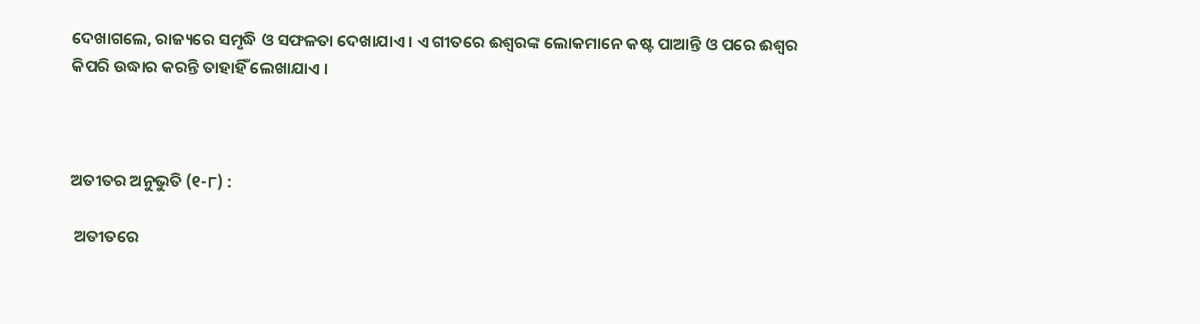ଦେଖାଗଲେ, ରାଜ୍ୟରେ ସମୃଦ୍ଧି ଓ ସଫଳତା ଦେଖାଯାଏ । ଏ ଗୀତରେ ଈଶ୍ୱରଙ୍କ ଲୋକମାନେ କଷ୍ଟ ପାଆନ୍ତି ଓ ପରେ ଈଶ୍ଵର କିପରି ଉଦ୍ଧାର କରନ୍ତି ତାହାହିଁ ଲେଖାଯାଏ ।



ଅତୀତର ଅନୁଭୁତି (୧-୮) :

 ଅତୀତରେ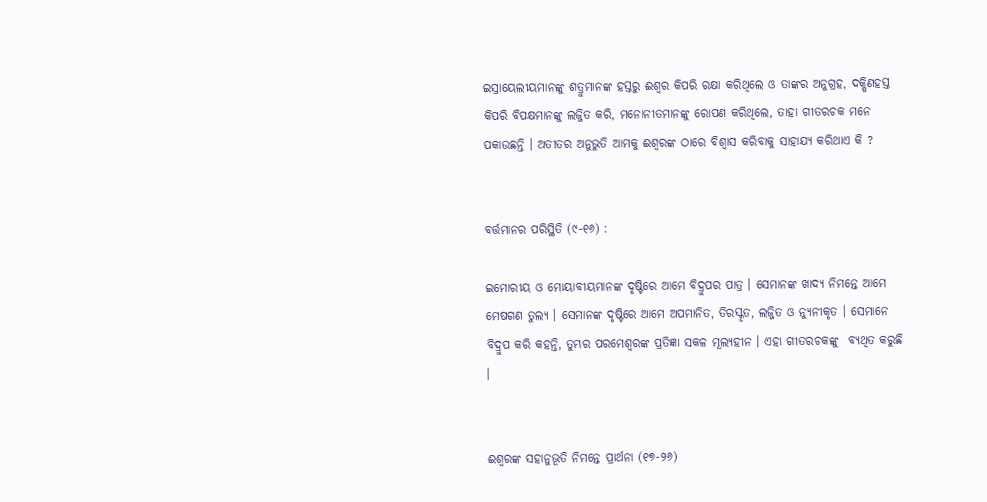ଇସ୍ରାୟେଲୀୟମାନଙ୍କୁ ଶତ୍ରୁମାନଙ୍କ ହସ୍ତରୁ ଈଶ୍ଵର କିପରି ରକ୍ଷା କରିଥିଲେ ଓ ତାଙ୍କର ଅନୁଗ୍ରହ, ଦକ୍ଷିଣହସ୍ତ କିପରି ବିପକ୍ଷମାନଙ୍କୁ ଲଜ୍ଜିତ କରି, ମନୋନୀତମାନଙ୍କୁ ରୋପଣ କରିଥିଲେ, ତାହା ଗୀତରଚକ ମନେ ପକାଉଛନ୍ତି । ଅତୀତର ଅନୁଭୁତି ଆମକୁ ଈଶ୍ୱରଙ୍କ ଠାରେ ବିଶ୍ୱାସ କରିବାକୁ ସାହାଯ୍ୟ କରିଥାଏ କି ?


ବର୍ତ୍ତମାନର ପରିସ୍ଥିତି (୯-୧୬) :

ଇମୋରୀୟ ଓ ମୋୟାବୀୟମାନଙ୍କ ଦୃଷ୍ଟିରେ ଆମେ ବିଦ୍ରୁପର ପାତ୍ର । ସେମାନଙ୍କ ଖାଦ୍ୟ ନିମନ୍ତେ ଆମେ ମେଷଗଣ ତୁଲ୍ୟ । ସେମାନଙ୍କ ଦୃଷ୍ଟିରେ ଆମେ ଅପମାନିତ, ତିରସ୍କୃତ, ଲଜ୍ଜିତ ଓ ନ୍ୟୁନୀକୃତ । ସେମାନେ ବିଦ୍ରୁପ କରି କହନ୍ତି, ତୁମ୍ଭର ପରମେଶ୍ୱରଙ୍କ ପ୍ରତିଜ୍ଞା ସକଳ ମୂଲ୍ୟହୀନ । ଏହା ଗୀତରଚକଙ୍କୁ  ବ୍ୟଥିତ କରୁଛି ।


ଈଶ୍ୱରଙ୍କ ସହାନୁଭୂତି ନିମନ୍ତେ ପ୍ରାର୍ଥନା (୧୭-୨୬)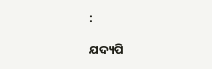:

ଯଦ୍ୟପି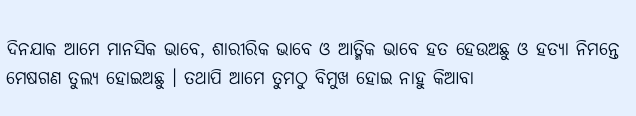ଦିନଯାକ ଆମେ ମାନସିକ ଭାବେ, ଶାରୀରିକ ଭାବେ ଓ ଆତ୍ମିକ ଭାବେ ହତ ହେଉଅଛୁ ଓ ହତ୍ୟା ନିମନ୍ତେ ମେଷଗଣ ତୁଲ୍ୟ ହୋଇଅଛୁ । ତଥାପି ଆମେ ତୁମଠୁ ବିମୁଖ ହୋଇ ନାହୁ କିଆବା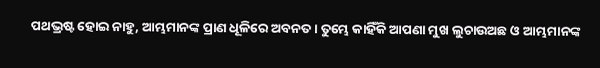ପଥଭ୍ରଷ୍ଟ ହୋଇ ନାହୁ, ଆମ୍ଭମାନଙ୍କ ପ୍ରାଣ ଧୂଳିରେ ଅବନତ । ତୁମ୍ଭେ କାହିଁକି ଆପଣା ମୁଖ ଲୁଚାଉଅଛ ଓ ଆମ୍ଭମାନଙ୍କ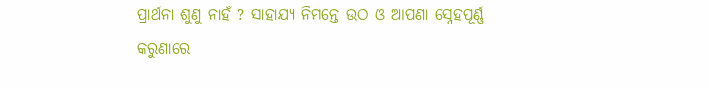ପ୍ରାର୍ଥନା ଶୁଣୁ ନାହଁ ? ସାହାଯ୍ୟ ନିମନ୍ତେ ଉଠ ଓ ଆପଣା ସ୍ନେହପୂର୍ଣ୍ଣ କରୁଣାରେ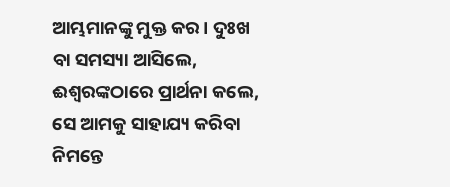ଆମ୍ଭମାନଙ୍କୁ ମୁକ୍ତ କର । ଦୁଃଖ ବା ସମସ୍ୟା ଆସିଲେ, ଈଶ୍ୱରଙ୍କଠାରେ ପ୍ରାର୍ଥନା କଲେ, ସେ ଆମକୁ ସାହାଯ୍ୟ କରିବା ନିମନ୍ତେ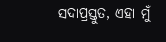ସଦାପ୍ରସ୍ତୁତ, ଏହା ମୁଁ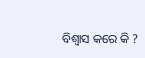ବିଶ୍ଵାସ କରେ କି ?